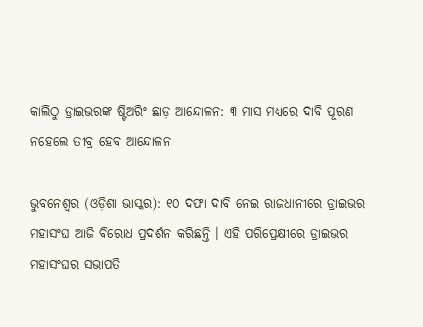କାଲିଠୁ ଡ୍ରାଇଭରଙ୍କ ଷ୍ଟିଅରିଂ ଛାଡ଼ ଆନ୍ଦୋଳନ: ୩ ମାସ ମଧ୍ୟରେ ଦାବି ପୂରଣ ନହେଲେ ତୀବ୍ର ହେବ ଆନ୍ଦୋଳନ

ଭୁବନେଶ୍ୱର (ଓଡ଼ିଶା ଭାସ୍କର): ୧୦ ଦଫା ଦାବି ନେଇ ରାଜଧାନୀରେ ଡ୍ରାଇଭର ମହାସଂଘ ଆଜି ବିରୋଧ ପ୍ରଦର୍ଶନ କରିଛନ୍ତି । ଏହି ପରିପ୍ରେକ୍ଷୀରେ ଡ୍ରାଇଭର ମହାସଂଘର ସଭାପତି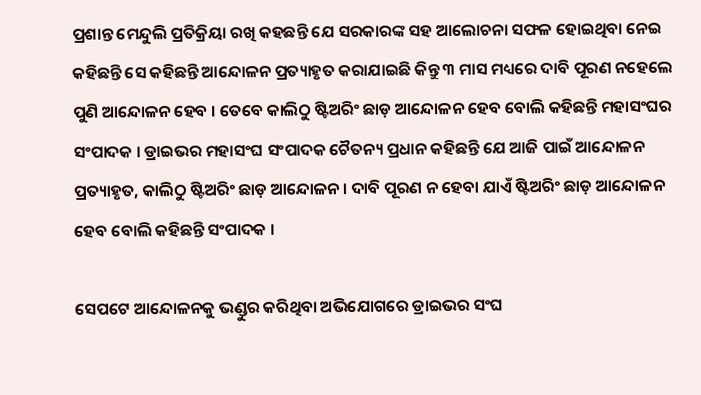ପ୍ରଶାନ୍ତ ମେନ୍ଦୁଲି ପ୍ରତିକ୍ରିୟା ରଖି କହଛନ୍ତି ଯେ ସରକାରଙ୍କ ସହ ଆଲୋଚନା ସଫଳ ହୋଇଥିବା ନେଇ କହିଛନ୍ତି ସେ କହିଛନ୍ତି ଆନ୍ଦୋଳନ ପ୍ରତ୍ୟାହୃତ କରାଯାଇଛି କିନ୍ତୁ ୩ ମାସ ମଧ୍ୟରେ ଦାବି ପୂରଣ ନହେଲେ ପୁଣି ଆନ୍ଦୋଳନ ହେବ । ତେବେ କାଲିଠୁ ଷ୍ଟିଅରିଂ ଛାଡ଼ ଆନ୍ଦୋଳନ ହେବ ବୋଲି କହିଛନ୍ତି ମହାସଂଘର ସଂପାଦକ । ଡ୍ରାଇଭର ମହାସଂଘ ସଂପାଦକ ଚୈତନ୍ୟ ପ୍ରଧାନ କହିଛନ୍ତି ଯେ ଆଜି ପାଇଁ ଆନ୍ଦୋଳନ ପ୍ରତ୍ୟାହୃତ, କାଲିଠୁ ଷ୍ଟିଅରିଂ ଛାଡ଼ ଆନ୍ଦୋଳନ । ଦାବି ପୂରଣ ନ ହେବା ଯାଏଁ ଷ୍ଟିଅରିଂ ଛାଡ଼ ଆନ୍ଦୋଳନ ହେବ ବୋଲି କହିଛନ୍ତି ସଂପାଦକ ।

ସେପଟେ ଆନ୍ଦୋଳନକୁ ଭଣ୍ଡୁର କରିଥିବା ଅଭିଯୋଗରେ ଡ୍ରାଇଭର ସଂଘ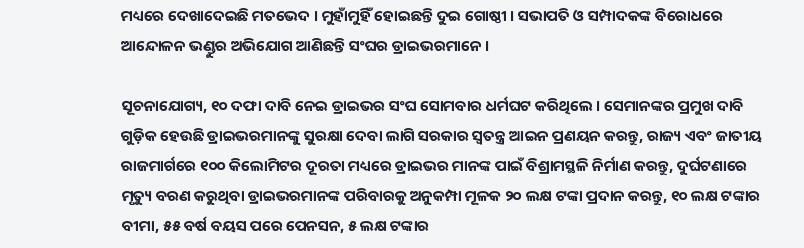ମଧ୍ୟରେ ଦେଖାଦେଇଛି ମତଭେଦ । ମୁହାଁମୁହିଁ ହୋଇଛନ୍ତି ଦୁଇ ଗୋଷ୍ଠୀ । ସଭାପତି ଓ ସମ୍ପାଦକଙ୍କ ବିରୋଧରେ ଆନ୍ଦୋଳନ ଭଣ୍ଡୁର ଅଭିଯୋଗ ଆଣିଛନ୍ତି ସଂଘର ଡ୍ରାଇଭରମାନେ ।

ସୂଚନାଯୋଗ୍ୟ, ୧୦ ଦଫା ଦାବି ନେଇ ଡ୍ରାଇଭର ସଂଘ ସୋମବାର ଧର୍ମଘଟ କରିଥିଲେ । ସେମାନଙ୍କର ପ୍ରମୁଖ ଦାବି ଗୁଡ଼ିକ ହେଉଛି ଡ୍ରାଇଭରମାନଙ୍କୁ ସୁରକ୍ଷା ଦେବା ଲାଗି ସରକାର ସ୍ୱତନ୍ତ୍ର ଆଇନ ପ୍ରଣୟନ କରନ୍ତୁ, ରାଜ୍ୟ ଏବଂ ଜାତୀୟ ରାଜମାର୍ଗରେ ୧୦୦ କିଲୋମିଟର ଦୂରତା ମଧ୍ୟରେ ଡ୍ରାଇଭର ମାନଙ୍କ ପାଇଁ ବିଶ୍ରାମସ୍ଥଳି ନିର୍ମାଣ କରନ୍ତୁ, ଦୁର୍ଘଟଣାରେ ମୃତ୍ୟୁ ବରଣ କରୁଥିବା ଡ୍ରାଇଭରମାନଙ୍କ ପରିବାରକୁ ଅନୁକମ୍ପା ମୂଳକ ୨୦ ଲକ୍ଷ ଟଙ୍କା ପ୍ରଦାନ କରନ୍ତୁ, ୧୦ ଲକ୍ଷ ଟଙ୍କାର ବୀମା, ୫୫ ବର୍ଷ ବୟସ ପରେ ପେନସନ, ୫ ଲକ୍ଷ ଟଙ୍କାର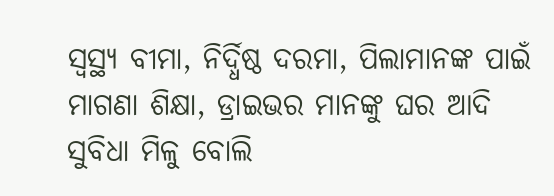ସ୍ୱସ୍ଥ୍ୟ ବୀମା, ନିର୍ଦ୍ଧିଷ୍ଠ ଦରମା, ପିଲାମାନଙ୍କ ପାଇଁ ମାଗଣା ଶିକ୍ଷା, ଡ୍ରାଇଭର ମାନଙ୍କୁ ଘର ଆଦି ସୁବିଧା ମିଳୁ ବୋଲି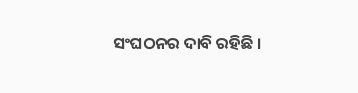ସଂଘଠନର ଦାବି ରହିଛି ।